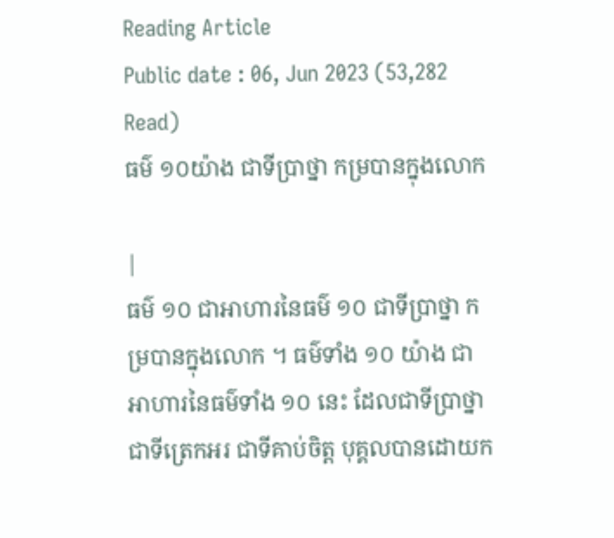Reading Article
Public date : 06, Jun 2023 (53,282 Read)
ធម៌ ១០យ៉ាង ជាទីប្រាថ្នា កម្របានក្នុងលោក

|
ធម៌ ១០ ជាអាហារនៃធម៌ ១០ ជាទីប្រាថ្នា កម្របានក្នុងលោក ។ ធម៌ទាំង ១០ យ៉ាង ជាអាហារនៃធម៌ទាំង ១០ នេះ ដែលជាទីប្រាថ្នា ជាទីត្រេកអរ ជាទីគាប់ចិត្ត បុគ្គលបានដោយក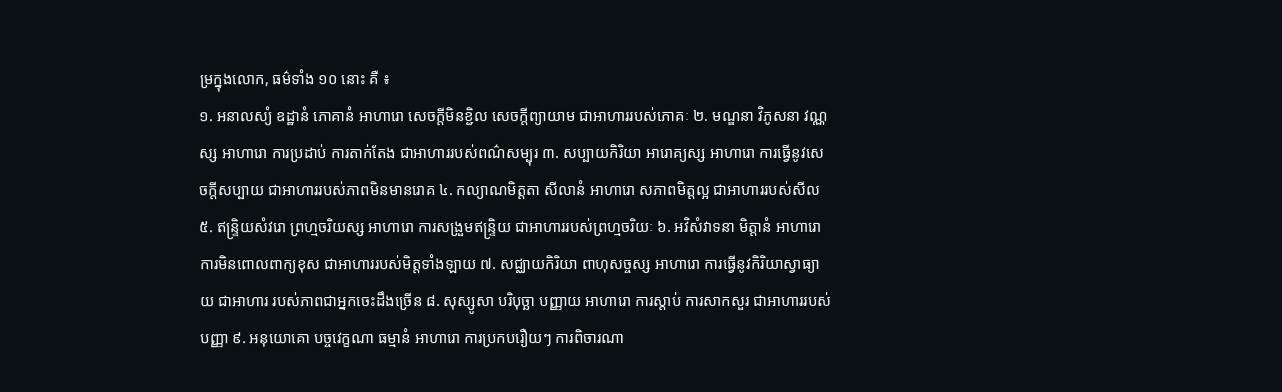ម្រក្នុងលោក, ធម៌ទាំង ១០ នោះ គឺ ៖
១. អនាលស្យំ ឧដ្ឋានំ ភោគានំ អាហារោ សេចក្តីមិនខ្ជិល សេចក្តីព្យាយាម ជាអាហាររបស់ភោគៈ ២. មណ្ឌនា វិភូសនា វណ្ណស្ស អាហារោ ការប្រដាប់ ការតាក់តែង ជាអាហាររបស់ពណ៌សម្បុរ ៣. សប្បាយកិរិយា អារោគ្យស្ស អាហារោ ការធ្វើនូវសេចក្តីសប្បាយ ជាអាហាររបស់ភាពមិនមានរោគ ៤. កល្យាណមិត្តតា សីលានំ អាហារោ សភាពមិត្តល្អ ជាអាហាររបស់សីល ៥. ឥន្ទ្រិយសំវរោ ព្រហ្មចរិយស្ស អាហារោ ការសង្រួមឥន្ទ្រិយ ជាអាហាររបស់ព្រហ្មចរិយៈ ៦. អវិសំវាទនា មិត្តានំ អាហារោ ការមិនពោលពាក្យខុស ជាអាហាររបស់មិត្តទាំងឡាយ ៧. សជ្ឈាយកិរិយា ពាហុសច្ចស្ស អាហារោ ការធ្វើនូវកិរិយាស្វាធ្យាយ ជាអាហារ របស់ភាពជាអ្នកចេះដឹងច្រើន ៨. សុស្សូសា បរិបុច្ឆា បញ្ញាយ អាហារោ ការស្តាប់ ការសាកសួរ ជាអាហាររបស់បញ្ញា ៩. អនុយោគោ បច្ចវេក្ខណា ធម្មានំ អាហារោ ការប្រកបរឿយៗ ការពិចារណា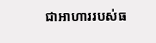ជាអាហាររបស់ធ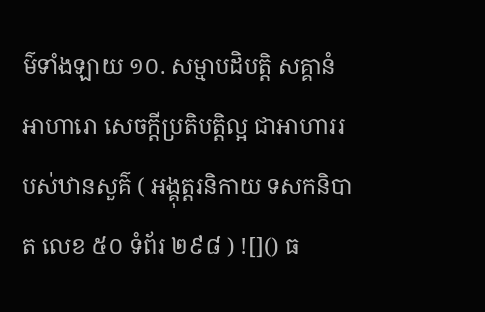ម៌ទាំងឡាយ ១០. សម្មាបដិបត្តិ សគ្គានំ អាហារោ សេចក្តីប្រតិបត្តិល្អ ជាអាហាររបស់ឋានសួគ៌ ( អង្គុត្តរនិកាយ ទសកនិបាត លេខ ៥០ ទំព័រ ២៩៨ ) ![]() ធ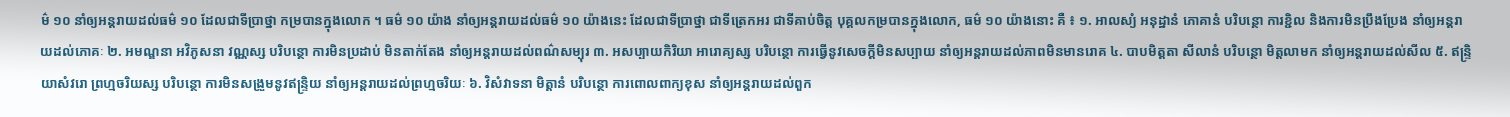ម៌ ១០ នាំឲ្យអន្តរាយដល់ធម៌ ១០ ដែលជាទីប្រាថ្នា កម្របានក្នុងលោក ។ ធម៌ ១០ យ៉ាង នាំឲ្យអន្តរាយដល់ធម៌ ១០ យ៉ាងនេះ ដែលជាទីប្រាថ្នា ជាទីត្រេកអរ ជាទីគាប់ចិត្ត បុគ្គលកម្របានក្នុងលោក, ធម៌ ១០ យ៉ាងនោះ គឺ ៖ ១. អាលស្យំ អនុដ្ឋានំ ភោគានំ បរិបន្ថោ ការខ្ជិល និងការមិនប្រឹងប្រែង នាំឲ្យអន្តរាយដល់ភោគៈ ២. អមណ្ឌនា អវិភូសនា វណ្ណស្ស បរិបន្ថោ ការមិនប្រដាប់ មិនតាក់តែង នាំឲ្យអន្តរាយដល់ពណ៌សម្បុរ ៣. អសប្បាយកិរិយា អារោគ្យស្ស បរិបន្ថោ ការធ្វើនូវសេចក្តីមិនសប្បាយ នាំឲ្យអន្តរាយដល់ភាពមិនមានរោគ ៤. បាបមិត្តតា សីលានំ បរិបន្ថោ មិត្តលាមក នាំឲ្យអន្តរាយដល់សីល ៥. ឥន្ទ្រិយាសំវរោ ព្រហ្មចរិយស្ស បរិបន្ថោ ការមិនសង្រួមនូវឥន្ទ្រិយ នាំឲ្យអន្តរាយដល់ព្រហ្មចរិយៈ ៦. វិសំវាទនា មិត្តានំ បរិបន្ថោ ការពោលពាក្យខុស នាំឲ្យអន្តរាយដល់ពួក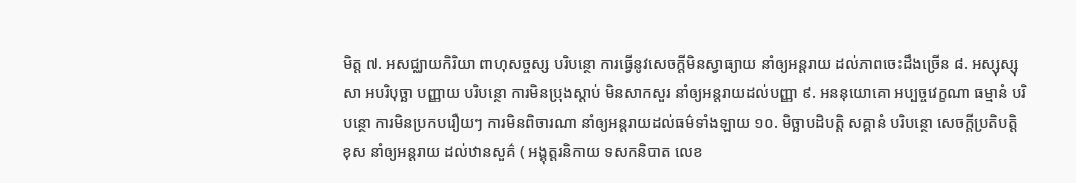មិត្ត ៧. អសជ្ឈាយកិរិយា ពាហុសច្ចស្ស បរិបន្ថោ ការធ្វើនូវសេចក្តីមិនស្វាធ្យាយ នាំឲ្យអន្តរាយ ដល់ភាពចេះដឹងច្រើន ៨. អស្សុស្សុសា អបរិបុច្ឆា បញ្ញាយ បរិបន្ថោ ការមិនប្រុងស្តាប់ មិនសាកសួរ នាំឲ្យអន្តរាយដល់បញ្ញា ៩. អននុយោគោ អប្បច្ចវេក្ខណា ធម្មានំ បរិបន្ថោ ការមិនប្រកបរឿយៗ ការមិនពិចារណា នាំឲ្យអន្តរាយដល់ធម៌ទាំងឡាយ ១០. មិច្ឆាបដិបត្តិ សគ្គានំ បរិបន្ថោ សេចក្តីប្រតិបត្តិខុស នាំឲ្យអន្តរាយ ដល់ឋានសួគ៌ ( អង្គុត្តរនិកាយ ទសកនិបាត លេខ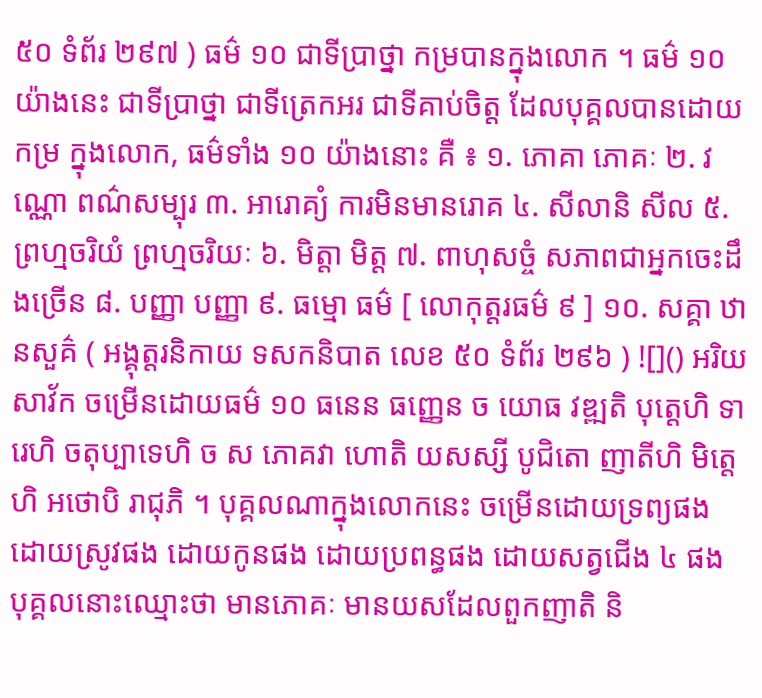៥០ ទំព័រ ២៩៧ ) ធម៌ ១០ ជាទីប្រាថ្នា កម្របានក្នុងលោក ។ ធម៌ ១០ យ៉ាងនេះ ជាទីប្រាថ្នា ជាទីត្រេកអរ ជាទីគាប់ចិត្ត ដែលបុគ្គលបានដោយកម្រ ក្នុងលោក, ធម៌ទាំង ១០ យ៉ាងនោះ គឺ ៖ ១. ភោគា ភោគៈ ២. វណ្ណោ ពណ៌សម្បុរ ៣. អារោគ្យំ ការមិនមានរោគ ៤. សីលានិ សីល ៥. ព្រហ្មចរិយំ ព្រហ្មចរិយៈ ៦. មិត្តា មិត្ត ៧. ពាហុសច្ចំ សភាពជាអ្នកចេះដឹងច្រើន ៨. បញ្ញា បញ្ញា ៩. ធម្មោ ធម៌ [ លោកុត្តរធម៌ ៩ ] ១០. សគ្គា ឋានសួគ៌ ( អង្គុត្តរនិកាយ ទសកនិបាត លេខ ៥០ ទំព័រ ២៩៦ ) ![]() អរិយសាវ័ក ចម្រើនដោយធម៌ ១០ ធនេន ធញ្ញេន ច យោធ វឌ្ឍតិ បុត្តេហិ ទារេហិ ចតុប្បាទេហិ ច ស ភោគវា ហោតិ យសស្សី បូជិតោ ញាតីហិ មិត្តេហិ អថោបិ រាជុភិ ។ បុគ្គលណាក្នុងលោកនេះ ចម្រើនដោយទ្រព្យផង ដោយស្រូវផង ដោយកូនផង ដោយប្រពន្ធផង ដោយសត្វជើង ៤ ផង បុគ្គលនោះឈ្មោះថា មានភោគៈ មានយសដែលពួកញាតិ និ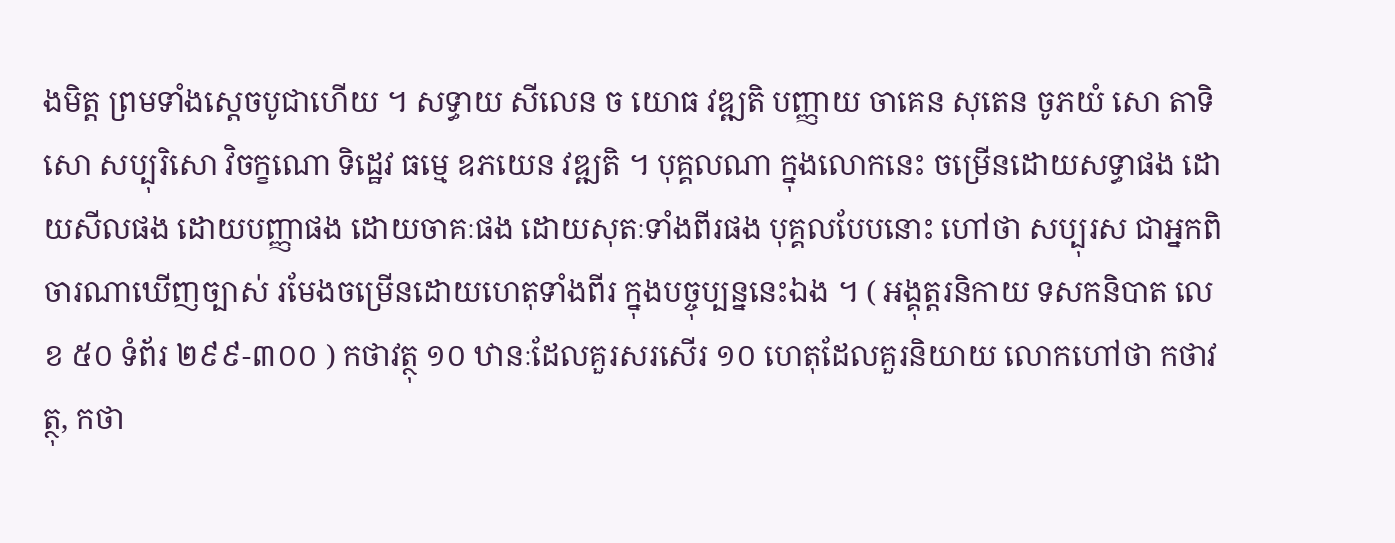ងមិត្ត ព្រមទាំងស្តេចបូជាហើយ ។ សទ្ធាយ សីលេន ច យោធ វឌ្ឍតិ បញ្ញាយ ចាគេន សុតេន ចូភយំ សោ តាទិសោ សប្បុរិសោ វិចក្ខណោ ទិដ្ឋេវ ធម្មេ ឧភយេន វឌ្ឍតិ ។ បុគ្គលណា ក្នុងលោកនេះ ចម្រើនដោយសទ្ធាផង ដោយសីលផង ដោយបញ្ញាផង ដោយចាគៈផង ដោយសុតៈទាំងពីរផង បុគ្គលបែបនោះ ហៅថា សប្បុរស ជាអ្នកពិចារណាឃើញច្បាស់ រមែងចម្រើនដោយហេតុទាំងពីរ ក្នុងបច្ចុប្បន្ននេះឯង ។ ( អង្គុត្តរនិកាយ ទសកនិបាត លេខ ៥០ ទំព័រ ២៩៩-៣០០ ) កថាវត្ថុ ១០ ឋានៈដែលគួរសរសើរ ១០ ហេតុដែលគួរនិយាយ លោកហៅថា កថាវត្ថុ, កថា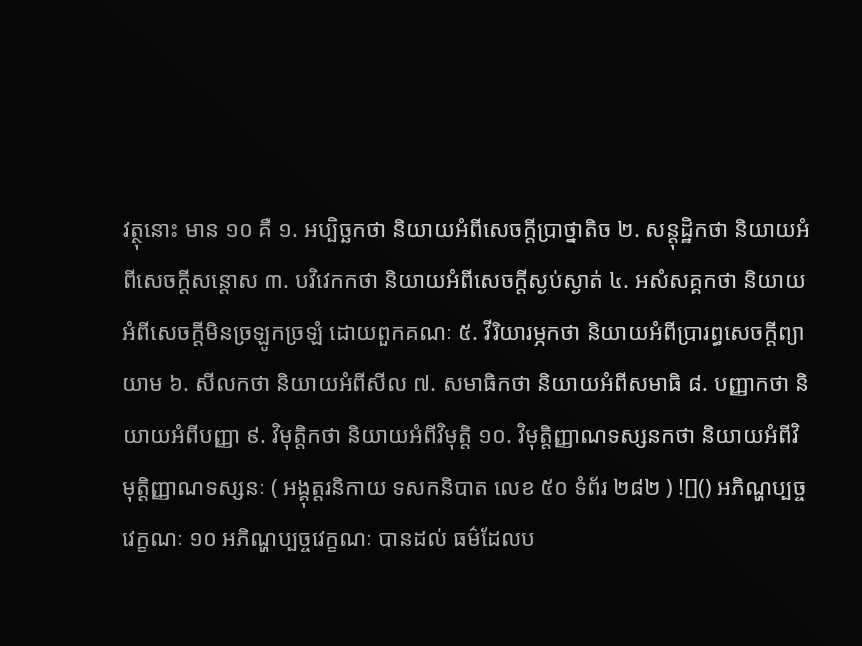វត្ថុនោះ មាន ១០ គឺ ១. អប្បិច្ឆកថា និយាយអំពីសេចក្តីប្រាថ្នាតិច ២. សន្តុដ្ឋិកថា និយាយអំពីសេចក្តីសន្តោស ៣. បវិវេកកថា និយាយអំពីសេចក្តីស្ងប់ស្ងាត់ ៤. អសំសគ្គកថា និយាយអំពីសេចក្តីមិនច្រឡូកច្រឡំ ដោយពួកគណៈ ៥. វីរិយារម្ភកថា និយាយអំពីប្រារព្ធសេចក្តីព្យាយាម ៦. សីលកថា និយាយអំពីសីល ៧. សមាធិកថា និយាយអំពីសមាធិ ៨. បញ្ញាកថា និយាយអំពីបញ្ញា ៩. វិមុត្តិកថា និយាយអំពីវិមុត្តិ ១០. វិមុត្តិញ្ញាណទស្សនកថា និយាយអំពីវិមុត្តិញ្ញាណទស្សនៈ ( អង្គុត្តរនិកាយ ទសកនិបាត លេខ ៥០ ទំព័រ ២៨២ ) ![]() អភិណ្ហប្បច្ចវេក្ខណៈ ១០ អភិណ្ហប្បច្ចវេក្ខណៈ បានដល់ ធម៌ដែលប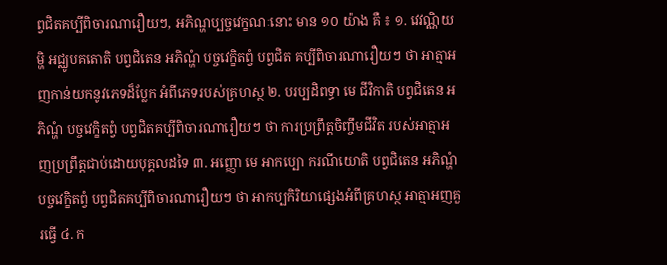ព្វជិតគប្បីពិចារណារឿយៗ, អភិណ្ហប្បច្ចវេក្ខណៈនោះ មាន ១០ យ៉ាង គឺ ៖ ១. វេវណ្ណិយម្ហិ អជ្ឈូបគតោតិ បព្វជិតេន អភិណ្ហំ បច្ចវេក្ខិតព្វំ បព្វជិត គប្បីពិចារណារឿយៗ ថា អាត្មាអញកាន់យកនូវភេទដ៏ប្លែក អំពីភេទរបស់គ្រហស្ថ ២. បរប្បដិពទ្ធា មេ ជីវិកាតិ បព្វជិតេន អភិណ្ហំ បច្ចវេក្ខិតព្វំ បព្វជិតគប្បីពិចារណារឿយៗ ថា ការប្រព្រឹត្តចិញ្ចឹមជីវិត របស់អាត្មាអញប្រព្រឹត្តជាប់ដោយបុគ្គលដទៃ ៣. អញ្ញោ មេ អាកប្បោ ករណីយោតិ បព្វជិតេន អភិណ្ហំ បច្ចវេក្ខិតព្វំ បព្វជិតគប្បីពិចារណារឿយៗ ថា អាកប្បកិរិយាផ្សេងអំពីគ្រហស្ថ អាត្មាអញគួរធ្វើ ៤. ក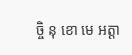ច្ចិ នុ ខោ មេ អត្តា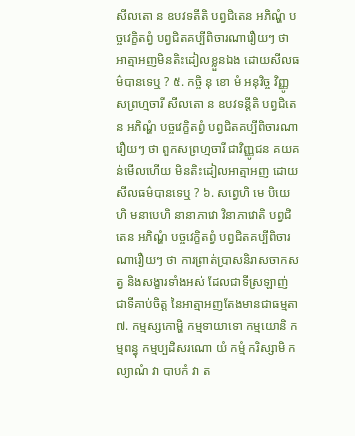សីលតោ ន ឧបវទតីតិ បព្វជិតេន អភិណ្ហំ បច្ចវេក្ខិតព្វំ បព្វជិតគប្បីពិចារណារឿយៗ ថា អាត្មាអញមិនតិះដៀលខ្លួនឯង ដោយសីលធម៌បានទេឬ ? ៥. កច្ចិ នុ ខោ មំ អនុវិច្ច វិញ្ញូ សព្រហ្មចារី សីលតោ ន ឧបវទន្តីតិ បព្វជិតេន អភិណ្ហំ បច្ចវេក្ខិតព្វំ បព្វជិតគប្បីពិចារណារឿយៗ ថា ពួកសព្រហ្មចារី ជាវិញ្ញូជន គយគន់មើលហើយ មិនតិះដៀលអាត្មាអញ ដោយសីលធម៌បានទេឬ ? ៦. សព្វេហិ មេ បិយេហិ មនាបេហិ នានាភាវោ វិនាភាវោតិ បព្វជិតេន អភិណ្ហំ បច្ចវេក្ខិតព្វំ បព្វជិតគប្បីពិចារណារឿយៗ ថា ការព្រាត់ប្រាសនិរាសចាកសត្វ និងសង្ខារទាំងអស់ ដែលជាទីស្រឡាញ់ ជាទីគាប់ចិត្ត នៃអាត្មាអញតែងមានជាធម្មតា ៧. កម្មស្សកោម្ហិ កម្មទាយាទោ កម្មយោនិ កម្មពន្ធុ កម្មប្បដិសរណោ យំ កម្មំ ករិស្សាមិ កល្យាណំ វា បាបកំ វា ត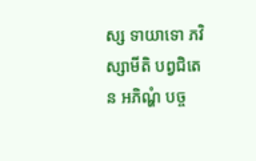ស្ស ទាយាទោ ភវិស្សាមីតិ បព្វជិតេន អភិណ្ហំ បច្ច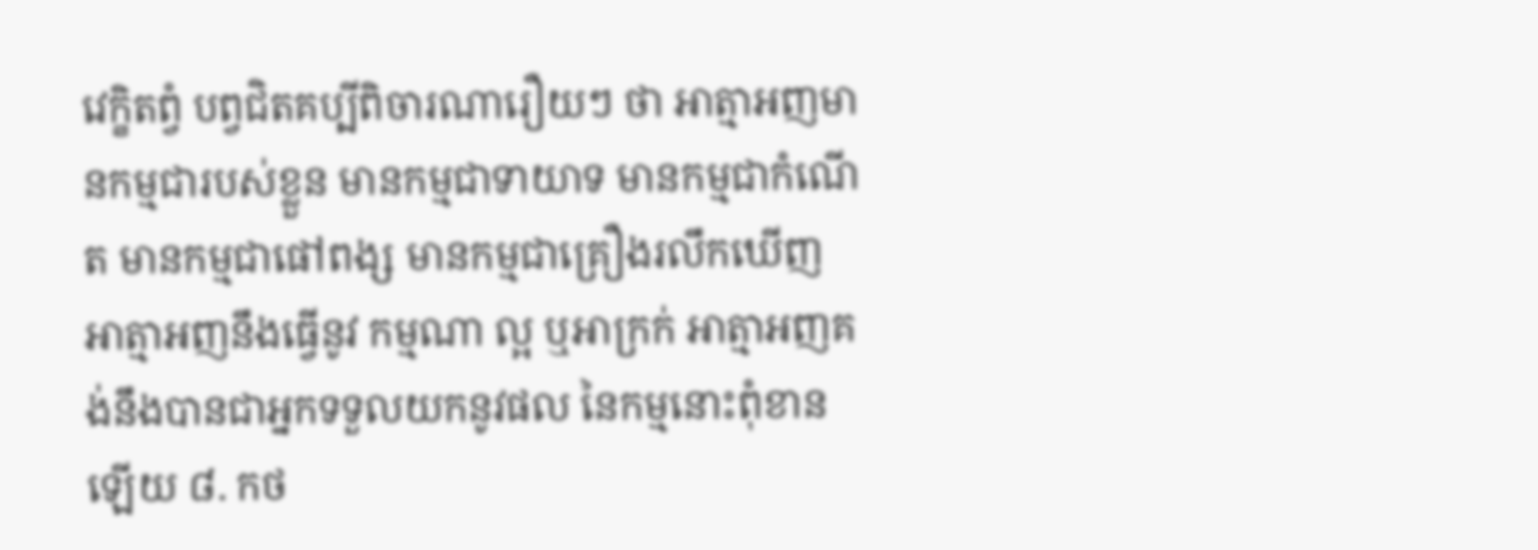វេក្ខិតព្វំ បព្វជិតគប្បីពិចារណារឿយៗ ថា អាត្មាអញមានកម្មជារបស់ខ្លួន មានកម្មជាទាយាទ មានកម្មជាកំណើត មានកម្មជាផៅពង្ស មានកម្មជាគ្រឿងរលឹកឃើញ អាត្មាអញនឹងធ្វើនូវ កម្មណា ល្អ ឬអាក្រក់ អាត្មាអញគង់នឹងបានជាអ្នកទទួលយកនូវផល នៃកម្មនោះពុំខានឡើយ ៨. កថ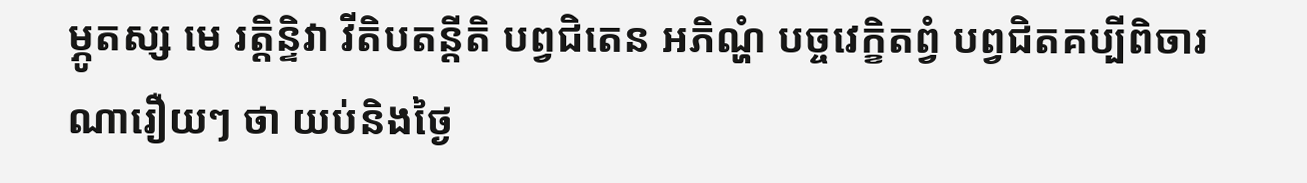ម្ភូតស្ស មេ រត្តិន្ទិវា វីតិបតន្តីតិ បព្វជិតេន អភិណ្ហំ បច្ចវេក្ខិតព្វំ បព្វជិតគប្បីពិចារណារឿយៗ ថា យប់និងថ្ងៃ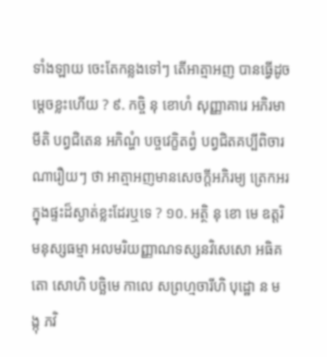ទាំងឡាយ ចេះតែកន្លងទៅៗ តើអាត្មាអញ បានធ្វើដូចម្តេចខ្លះហើយ ? ៩. កច្ចិ នុ ខោហំ សុញ្ញាគារេ អភិរមាមីតិ បព្វជិតេន អភិណ្ហំ បច្ចវេក្ខិតព្វំ បព្វជិតគប្បីពិចារណារឿយៗ ថា អាត្មាអញមានសេចក្តីអភិរម្យ ត្រេកអរក្នុងផ្ទះដ៏ស្ងាត់ខ្លះដែរឬទេ ? ១០. អត្ថិ នុ ខោ មេ ឧត្តរិមនុស្សធម្មា អលមរិយញ្ញាណទស្សនវិសេសោ អធិគតោ សោហិ បច្ឆិមេ កាលេ សព្រហ្មចារីហិ បុដ្ឋោ ន មង្កុ ភវិ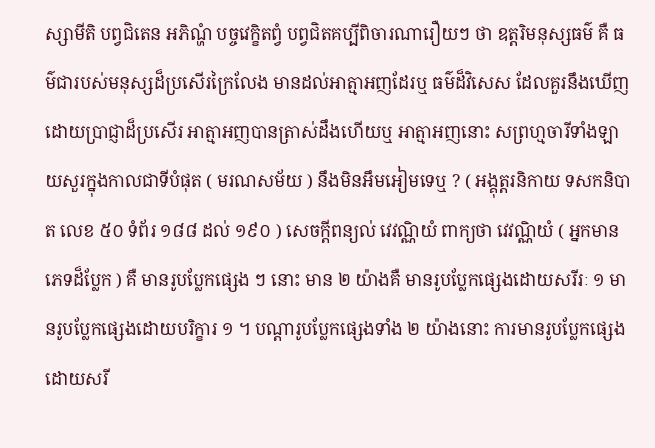ស្សាមីតិ បព្វជិតេន អភិណ្ហំ បច្ចវេក្ខិតព្វំ បព្វជិតគប្បីពិចារណារឿយៗ ថា ឧត្តរិមនុស្សធម៌ គឺ ធម៌ជារបស់មនុស្សដ៏ប្រសើរក្រៃលែង មានដល់អាត្មាអញដែរឬ ធម៌ដ៏វិសេស ដែលគួរនឹងឃើញ ដោយប្រាជ្ញាដ៏ប្រសើរ អាត្មាអញបានត្រាស់ដឹងហើយឬ អាត្មាអញនោះ សព្រហ្មចារីទាំងឡាយសួរក្នុងកាលជាទីបំផុត ( មរណសម័យ ) នឹងមិនអឹមអៀមទេឬ ? ( អង្គុត្តរនិកាយ ទសកនិបាត លេខ ៥០ ទំព័រ ១៨៨ ដល់ ១៩០ ) សេចក្តីពន្យល់ វេវណ្ណិយំ ពាក្យថា វេវណ្ណិយំ ( អ្នកមានភេទដ៏ប្លែក ) គឺ មានរូបប្លែកផ្សេង ៗ នោះ មាន ២ យ៉ាងគឺ មានរូបប្លែកផ្សេងដោយសរីរៈ ១ មានរូបប្លែកផ្សេងដោយបរិក្ខារ ១ ។ បណ្តារូបប្លែកផ្សេងទាំង ២ យ៉ាងនោះ ការមានរូបប្លែកផ្សេងដោយសរី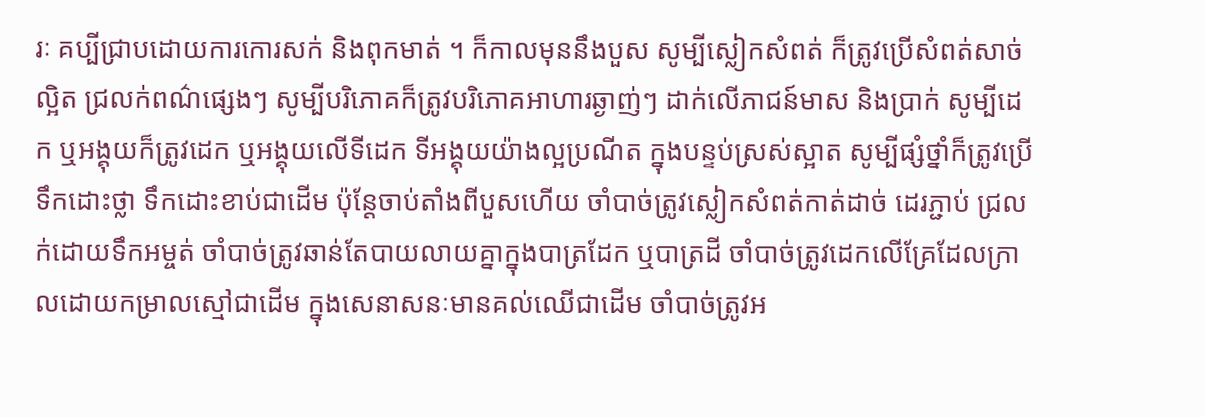រៈ គប្បីជ្រាបដោយការកោរសក់ និងពុកមាត់ ។ ក៏កាលមុននឹងបួស សូម្បីស្លៀកសំពត់ ក៏ត្រូវប្រើសំពត់សាច់ល្អិត ជ្រលក់ពណ៌ផ្សេងៗ សូម្បីបរិភោគក៏ត្រូវបរិភោគអាហារឆ្ងាញ់ៗ ដាក់លើភាជន៍មាស និងប្រាក់ សូម្បីដេក ឬអង្គុយក៏ត្រូវដេក ឬអង្គុយលើទីដេក ទីអង្គុយយ៉ាងល្អប្រណីត ក្នុងបន្ទប់ស្រស់ស្អាត សូម្បីផ្សំថ្នាំក៏ត្រូវប្រើទឹកដោះថ្លា ទឹកដោះខាប់ជាដើម ប៉ុន្តែចាប់តាំងពីបួសហើយ ចាំបាច់ត្រូវស្លៀកសំពត់កាត់ដាច់ ដេរភ្ជាប់ ជ្រលក់ដោយទឹកអម្ចត់ ចាំបាច់ត្រូវឆាន់តែបាយលាយគ្នាក្នុងបាត្រដែក ឬបាត្រដី ចាំបាច់ត្រូវដេកលើគ្រែដែលក្រាលដោយកម្រាលស្មៅជាដើម ក្នុងសេនាសនៈមានគល់ឈើជាដើម ចាំបាច់ត្រូវអ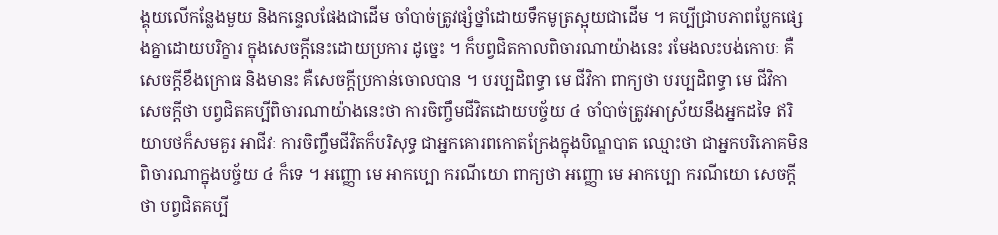ង្គុយលើកន្លែងមួយ និងកន្ទេលផែងជាដើម ចាំបាច់ត្រូវផ្សំថ្នាំដោយទឹកមូត្រស្អុយជាដើម ។ គប្បីជ្រាបភាពប្លែកផ្សេងគ្នាដោយបរិក្ខារ ក្នុងសេចក្តីនេះដោយប្រការ ដូច្នេះ ។ ក៏បព្វជិតកាលពិចារណាយ៉ាងនេះ រមែងលះបង់កោបៈ គឺសេចក្តីខឹងក្រោធ និងមានះ គឺសេចក្តីប្រកាន់ចោលបាន ។ បរប្បដិពទ្ធា មេ ជីវិកា ពាក្យថា បរប្បដិពទ្ធា មេ ជីវិកា សេចក្តីថា បព្វជិតគប្បីពិចារណាយ៉ាងនេះថា ការចិញ្ចឹមជីវិតដោយបច្ច័យ ៤ ចាំបាច់ត្រូវអាស្រ័យនឹងអ្នកដទៃ ឥរិយាបថក៏សមគួរ អាជីវៈ ការចិញ្ចឹមជីវិតក៏បរិសុទ្ធ ជាអ្នកគោរពកោតក្រែងក្នុងបិណ្ឌបាត ឈ្មោះថា ជាអ្នកបរិភោគមិនពិចារណាក្នុងបច្ច័យ ៤ ក៏ទេ ។ អញ្ញោ មេ អាកប្បោ ករណីយោ ពាក្យថា អញ្ញោ មេ អាកប្បោ ករណីយោ សេចក្តីថា បព្វជិតគប្បី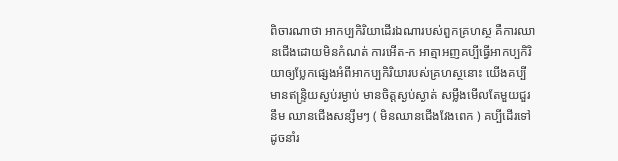ពិចារណាថា អាកប្បកិរិយាដើរឯណារបស់ពួកគ្រហស្ថ គឺការឈានជើងដោយមិនកំណត់ ការអើត-ក អាត្មាអញគប្បីធ្វើអាកប្បកិរិយាឲ្យប្លែកផ្សេងអំពីអាកប្បកិរិយារបស់គ្រហស្ថនោះ យើងគប្បីមានឥន្ទ្រិយស្ងប់រម្ងាប់ មានចិត្តស្ងប់ស្ងាត់ សម្លឹងមើលតែមួយជួរនឹម ឈានជើងសន្សឹមៗ ( មិនឈានជើងវែងពេក ) គប្បីដើរទៅ ដូចនាំរ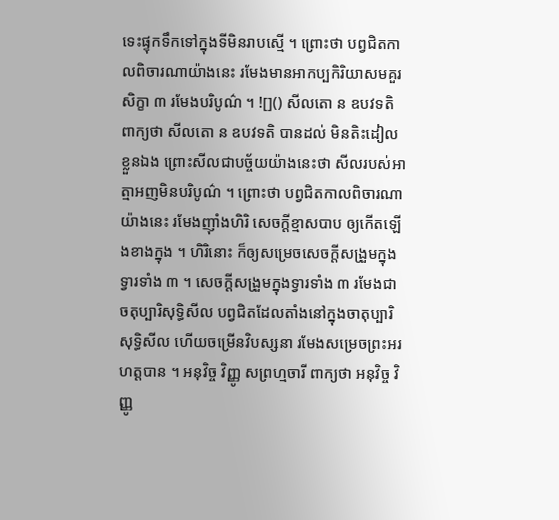ទេះផ្ទុកទឹកទៅក្នុងទីមិនរាបស្មើ ។ ព្រោះថា បព្វជិតកាលពិចារណាយ៉ាងនេះ រមែងមានអាកប្បកិរិយាសមគួរ សិក្ខា ៣ រមែងបរិបូណ៌ ។ ![]() សីលតោ ន ឧបវទតិ ពាក្យថា សីលតោ ន ឧបវទតិ បានដល់ មិនតិះដៀលខ្លួនឯង ព្រោះសីលជាបច្ច័យយ៉ាងនេះថា សីលរបស់អាត្មាអញមិនបរិបូណ៌ ។ ព្រោះថា បព្វជិតកាលពិចារណាយ៉ាងនេះ រមែងញ៉ាំងហិរិ សេចក្តីខ្មាសបាប ឲ្យកើតឡើងខាងក្នុង ។ ហិរិនោះ ក៏ឲ្យសម្រេចសេចក្តីសង្រួមក្នុងទ្វារទាំង ៣ ។ សេចក្តីសង្រួមក្នុងទ្វារទាំង ៣ រមែងជាចតុប្បារិសុទ្ធិសីល បព្វជិតដែលតាំងនៅក្នុងចាតុប្បារិសុទ្ធិសីល ហើយចម្រើនវិបស្សនា រមែងសម្រេចព្រះអរហត្តបាន ។ អនុវិច្ច វិញ្ញូ សព្រហ្មចារី ពាក្យថា អនុវិច្ច វិញ្ញូ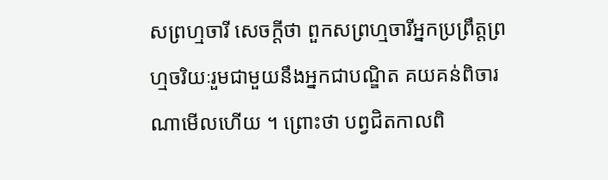សព្រហ្មចារី សេចក្តីថា ពួកសព្រហ្មចារីអ្នកប្រព្រឹត្តព្រហ្មចរិយៈរួមជាមួយនឹងអ្នកជាបណ្ឌិត គយគន់ពិចារណាមើលហើយ ។ ព្រោះថា បព្វជិតកាលពិ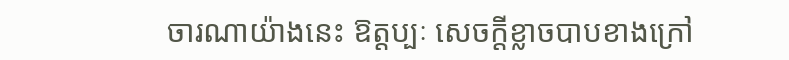ចារណាយ៉ាងនេះ ឱត្តប្បៈ សេចក្តីខ្លាចបាបខាងក្រៅ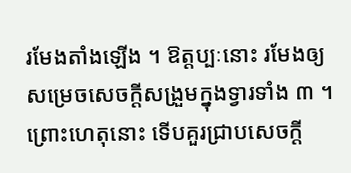រមែងតាំងឡើង ។ ឱត្តប្បៈនោះ រមែងឲ្យសម្រេចសេចក្តីសង្រួមក្នុងទ្វារទាំង ៣ ។ ព្រោះហេតុនោះ ទើបគួរជ្រាបសេចក្តី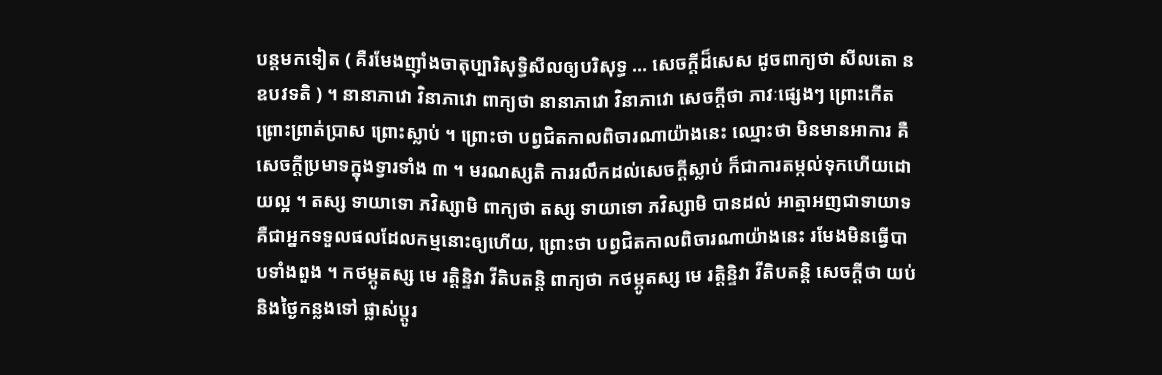បន្តមកទៀត ( គឺរមែងញ៉ាំងចាតុប្បារិសុទ្ធិសីលឲ្យបរិសុទ្ធ … សេចក្តីដ៏សេស ដូចពាក្យថា សីលតោ ន ឧបវទតិ ) ។ នានាភាវោ វិនាភាវោ ពាក្យថា នានាភាវោ វិនាភាវោ សេចក្តីថា ភាវៈផ្សេងៗ ព្រោះកើត ព្រោះព្រាត់ប្រាស ព្រោះស្លាប់ ។ ព្រោះថា បព្វជិតកាលពិចារណាយ៉ាងនេះ ឈ្មោះថា មិនមានអាការ គឺសេចក្តីប្រមាទក្នុងទ្វារទាំង ៣ ។ មរណស្សតិ ការរលឹកដល់សេចក្តីស្លាប់ ក៏ជាការតម្កល់ទុកហើយដោយល្អ ។ តស្ស ទាយាទោ ភវិស្សាមិ ពាក្យថា តស្ស ទាយាទោ ភវិស្សាមិ បានដល់ អាត្មាអញជាទាយាទ គឺជាអ្នកទទួលផលដែលកម្មនោះឲ្យហើយ, ព្រោះថា បព្វជិតកាលពិចារណាយ៉ាងនេះ រមែងមិនធ្វើបាបទាំងពួង ។ កថម្ភូតស្ស មេ រត្តិន្ទិវា វីតិបតន្តិ ពាក្យថា កថម្ភូតស្ស មេ រត្តិន្ទិវា វីតិបតន្តិ សេចក្តីថា យប់ និងថ្ងៃកន្លងទៅ ផ្លាស់ប្តូរ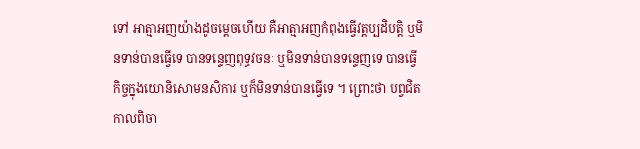ទៅ អាត្មាអញយ៉ាងដូចម្តេចហើយ គឺអាត្មាអញកំពុងធ្វើវត្តប្បដិបត្តិ ឬមិនទាន់បានធ្វើទេ បានទន្ទេញពុទ្ធវចនៈ ឬមិនទាន់បានទន្ទេញទេ បានធ្វើកិច្ចក្នុងយោនិសោមនសិការ ឬក៏មិនទាន់បានធ្វើទេ ។ ព្រោះថា បព្វជិតកាលពិចា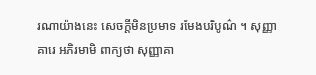រណាយ៉ាងនេះ សេចក្តីមិនប្រមាទ រមែងបរិបូណ៌ ។ សុញ្ញាគារេ អភិរមាមិ ពាក្យថា សុញ្ញាគា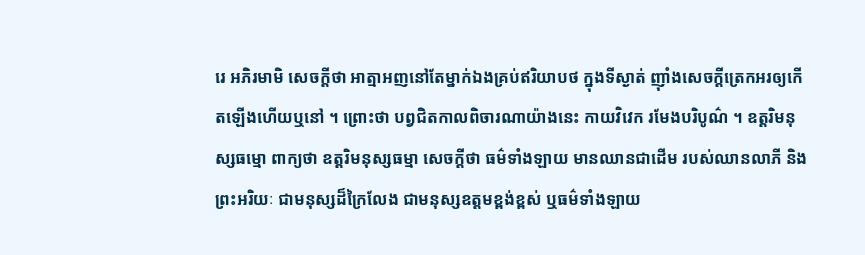រេ អភិរមាមិ សេចក្តីថា អាត្មាអញនៅតែម្នាក់ឯងគ្រប់ឥរិយាបថ ក្នុងទីស្ងាត់ ញ៉ាំងសេចក្តីត្រេកអរឲ្យកើតឡើងហើយឬនៅ ។ ព្រោះថា បព្វជិតកាលពិចារណាយ៉ាងនេះ កាយវិវេក រមែងបរិបូណ៌ ។ ឧត្តរិមនុស្សធម្មោ ពាក្យថា ឧត្តរិមនុស្សធម្មា សេចក្តីថា ធម៌ទាំងឡាយ មានឈានជាដើម របស់ឈានលាភី និងព្រះអរិយៈ ជាមនុស្សដ៏ក្រៃលែង ជាមនុស្សឧត្តមខ្ពង់ខ្ពស់ ឬធម៌ទាំងឡាយ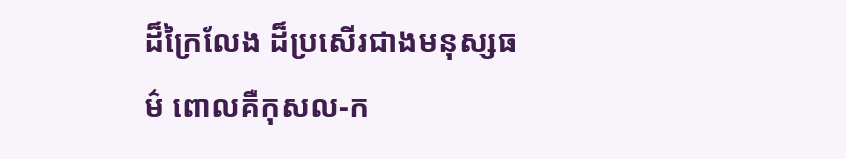ដ៏ក្រៃលែង ដ៏ប្រសើរជាងមនុស្សធម៌ ពោលគឺកុសល-ក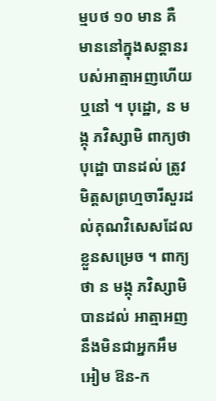ម្មបថ ១០ មាន គឺ មាននៅក្នុងសន្តានរបស់អាត្មាអញហើយឬនៅ ។ បុដ្ឋោ, ន មង្កុ ភវិស្សាមិ ពាក្យថា បុដ្ឋោ បានដល់ ត្រូវមិត្តសព្រហ្មចារីសួរដល់គុណវិសេសដែលខ្លួនសម្រេច ។ ពាក្យថា ន មង្កុ ភវិស្សាមិ បានដល់ អាត្មាអញនឹងមិនជាអ្នកអឹមអៀម ឱន-ក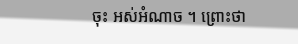ចុះ អស់អំណាច ។ ព្រោះថា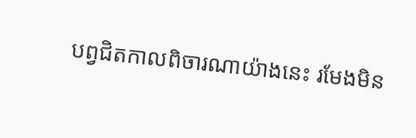បព្វជិតកាលពិចារណាយ៉ាងនេះ រមែងមិន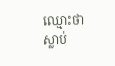ឈ្មោះថា ស្លាប់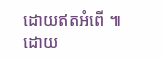ដោយឥតអំពើ ៕ ដោយ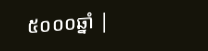៥០០០ឆ្នាំ |